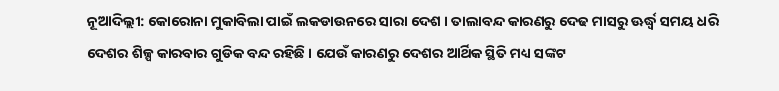ନୂଆଦିଲ୍ଲୀ: କୋରୋନା ମୁକାବିଲା ପାଇଁ ଲକଡାଉନରେ ସାରା ଦେଶ । ତାଲାବନ୍ଦ କାରଣରୁ ଦେଢ ମାସରୁ ଊର୍ଦ୍ଧ୍ବ ସମୟ ଧରି ଦେଶର ଶିଳ୍ପ କାରବାର ଗୁଡିକ ବନ୍ଦ ରହିଛି । ଯେଉଁ କାରଣରୁ ଦେଶର ଆର୍ଥିକ ସ୍ଥିତି ମଧ୍ୟ ସଙ୍କଟ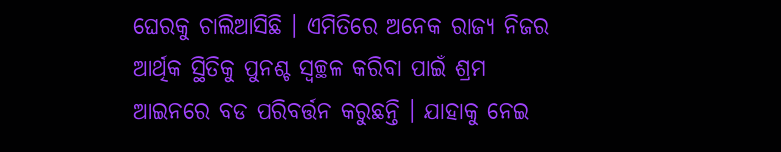ଘେରକୁ ଚାଲିଆସିଛି । ଏମିତିରେ ଅନେକ ରାଜ୍ୟ ନିଜର ଆର୍ଥିକ ସ୍ଥିତିକୁ ପୁନଶ୍ଚ ସ୍ବଚ୍ଛଳ କରିବା ପାଇଁ ଶ୍ରମ ଆଇନରେ ବଡ ପରିବର୍ତ୍ତନ କରୁଛନ୍ତି । ଯାହାକୁ ନେଇ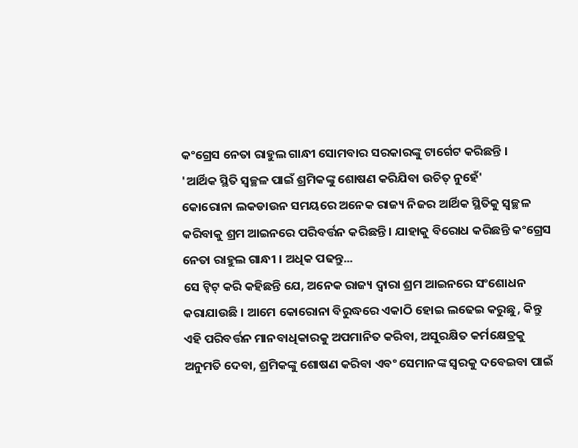କଂଗ୍ରେସ ନେତା ରାହୁଲ ଗାନ୍ଧୀ ସୋମବାର ସରକାରଙ୍କୁ ଟାର୍ଗେଟ କରିଛନ୍ତି ।
'ଆର୍ଥିକ ସ୍ଥିତି ସ୍ବଚ୍ଛଳ ପାଇଁ ଶ୍ରମିକଙ୍କୁ ଶୋଷଣ କରିଯିବା ଉଚିତ୍ ନୁହେଁ'
କୋରୋନା ଲକଡାଉନ ସମୟରେ ଅନେକ ରାଜ୍ୟ ନିଜର ଆର୍ଥିକ ସ୍ଥିତିକୁ ସ୍ବଚ୍ଛଳ କରିବାକୁ ଶ୍ରମ ଆଇନରେ ପରିବର୍ତ୍ତନ କରିଛନ୍ତି । ଯାହାକୁ ବିରୋଧ କରିଛନ୍ତି କଂଗ୍ରେସ ନେତା ରାହୁଲ ଗାନ୍ଧୀ । ଅଧିକ ପଢନ୍ତୁ...
ସେ ଟ୍ବିଟ୍ କରି କହିଛନ୍ତି ଯେ, ଅନେକ ରାଜ୍ୟ ଦ୍ୱାରା ଶ୍ରମ ଆଇନରେ ସଂଶୋଧନ କରାଯାଉଛି । ଆମେ କୋରୋନା ବିରୁଦ୍ଧରେ ଏକାଠି ହୋଇ ଲଢେଇ କରୁଛୁ, କିନ୍ତୁ ଏହି ପରିବର୍ତ୍ତନ ମାନବାଧିକାରକୁ ଅପମାନିତ କରିବା, ଅସୁରକ୍ଷିତ କର୍ମକ୍ଷେତ୍ରକୁ ଅନୁମତି ଦେବା, ଶ୍ରମିକଙ୍କୁ ଶୋଷଣ କରିବା ଏବଂ ସେମାନଙ୍କ ସ୍ୱରକୁ ଦବେଇବା ପାଇଁ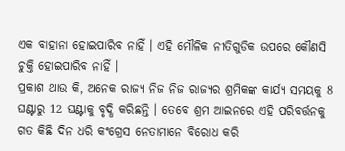ଏକ ବାହାନା ହୋଇପାରିବ ନାହିଁ । ଏହି ମୌଳିକ ନୀତିଗୁଡିକ ଉପରେ କୌଣସି ଚୁକ୍ତି ହୋଇପାରିବ ନାହିଁ ।
ପ୍ରକାଶ ଥାଉ କି, ଅନେକ ରାଜ୍ୟ ନିଜ ନିଜ ରାଜ୍ୟର ଶ୍ରମିକଙ୍କ କାର୍ଯ୍ୟ ସମୟକୁ 8 ଘଣ୍ଟାରୁ 12 ଘଣ୍ଟାକୁ ବୃଦ୍ଧି କରିଛନ୍ତି । ତେବେ ଶ୍ରମ ଆଇନରେ ଏହି ପରିବର୍ତ୍ତନକୁ ଗତ କିଛି ଦିନ ଧରି କଂଗ୍ରେସ ନେତାମାନେ ବିରୋଧ କରି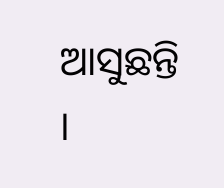ଆସୁଛନ୍ତି ।